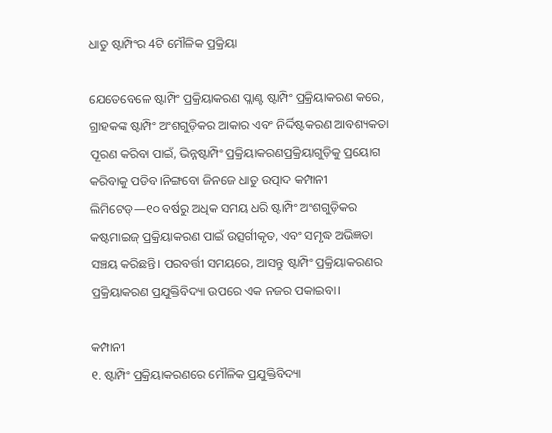ଧାତୁ ଷ୍ଟାମ୍ପିଂର 4ଟି ମୌଳିକ ପ୍ରକ୍ରିୟା

ଯେତେବେଳେ ଷ୍ଟାମ୍ପିଂ ପ୍ରକ୍ରିୟାକରଣ ପ୍ଲାଣ୍ଟ ଷ୍ଟାମ୍ପିଂ ପ୍ରକ୍ରିୟାକରଣ କରେ, ଗ୍ରାହକଙ୍କ ଷ୍ଟାମ୍ପିଂ ଅଂଶଗୁଡ଼ିକର ଆକାର ଏବଂ ନିର୍ଦ୍ଦିଷ୍ଟକରଣ ଆବଶ୍ୟକତା ପୂରଣ କରିବା ପାଇଁ, ଭିନ୍ନଷ୍ଟାମ୍ପିଂ ପ୍ରକ୍ରିୟାକରଣପ୍ରକ୍ରିୟାଗୁଡ଼ିକୁ ପ୍ରୟୋଗ କରିବାକୁ ପଡିବ।ନିଙ୍ଗବୋ ଜିନଜେ ଧାତୁ ଉତ୍ପାଦ କମ୍ପାନୀ ଲିମିଟେଡ୍—୧୦ ବର୍ଷରୁ ଅଧିକ ସମୟ ଧରି ଷ୍ଟାମ୍ପିଂ ଅଂଶଗୁଡ଼ିକର କଷ୍ଟମାଇଜ୍ ପ୍ରକ୍ରିୟାକରଣ ପାଇଁ ଉତ୍ସର୍ଗୀକୃତ, ଏବଂ ସମୃଦ୍ଧ ଅଭିଜ୍ଞତା ସଞ୍ଚୟ କରିଛନ୍ତି। ପରବର୍ତ୍ତୀ ସମୟରେ, ଆସନ୍ତୁ ଷ୍ଟାମ୍ପିଂ ପ୍ରକ୍ରିୟାକରଣର ପ୍ରକ୍ରିୟାକରଣ ପ୍ରଯୁକ୍ତିବିଦ୍ୟା ଉପରେ ଏକ ନଜର ପକାଇବା।

କମ୍ପାନୀ
୧. ଷ୍ଟାମ୍ପିଂ ପ୍ରକ୍ରିୟାକରଣରେ ମୌଳିକ ପ୍ରଯୁକ୍ତିବିଦ୍ୟା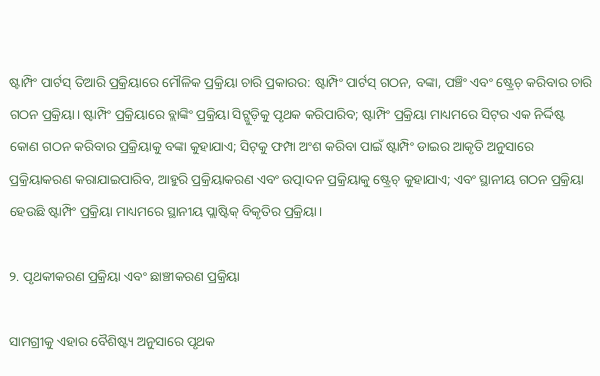ଷ୍ଟାମ୍ପିଂ ପାର୍ଟସ୍ ତିଆରି ପ୍ରକ୍ରିୟାରେ ମୌଳିକ ପ୍ରକ୍ରିୟା ଚାରି ପ୍ରକାରର: ଷ୍ଟାମ୍ପିଂ ପାର୍ଟସ୍ ଗଠନ, ବଙ୍କା, ପଞ୍ଚିଂ ଏବଂ ଷ୍ଟ୍ରେଚ୍ କରିବାର ଚାରି ଗଠନ ପ୍ରକ୍ରିୟା। ଷ୍ଟାମ୍ପିଂ ପ୍ରକ୍ରିୟାରେ ବ୍ଲାଙ୍କିଂ ପ୍ରକ୍ରିୟା ସିଟ୍ଗୁଡ଼ିକୁ ପୃଥକ କରିପାରିବ; ଷ୍ଟାମ୍ପିଂ ପ୍ରକ୍ରିୟା ମାଧ୍ୟମରେ ସିଟ୍‌ର ଏକ ନିର୍ଦ୍ଦିଷ୍ଟ କୋଣ ଗଠନ କରିବାର ପ୍ରକ୍ରିୟାକୁ ବଙ୍କା କୁହାଯାଏ; ସିଟ୍‌କୁ ଫମ୍ପା ଅଂଶ କରିବା ପାଇଁ ଷ୍ଟାମ୍ପିଂ ଡାଇର ଆକୃତି ଅନୁସାରେ ପ୍ରକ୍ରିୟାକରଣ କରାଯାଇପାରିବ, ଆହୁରି ପ୍ରକ୍ରିୟାକରଣ ଏବଂ ଉତ୍ପାଦନ ପ୍ରକ୍ରିୟାକୁ ଷ୍ଟ୍ରେଚ୍ କୁହାଯାଏ; ଏବଂ ସ୍ଥାନୀୟ ଗଠନ ପ୍ରକ୍ରିୟା ହେଉଛି ଷ୍ଟାମ୍ପିଂ ପ୍ରକ୍ରିୟା ମାଧ୍ୟମରେ ସ୍ଥାନୀୟ ପ୍ଲାଷ୍ଟିକ୍ ବିକୃତିର ପ୍ରକ୍ରିୟା।

୨. ପୃଥକୀକରଣ ପ୍ରକ୍ରିୟା ଏବଂ ଛାଞ୍ଚୀକରଣ ପ୍ରକ୍ରିୟା

ସାମଗ୍ରୀକୁ ଏହାର ବୈଶିଷ୍ଟ୍ୟ ଅନୁସାରେ ପୃଥକ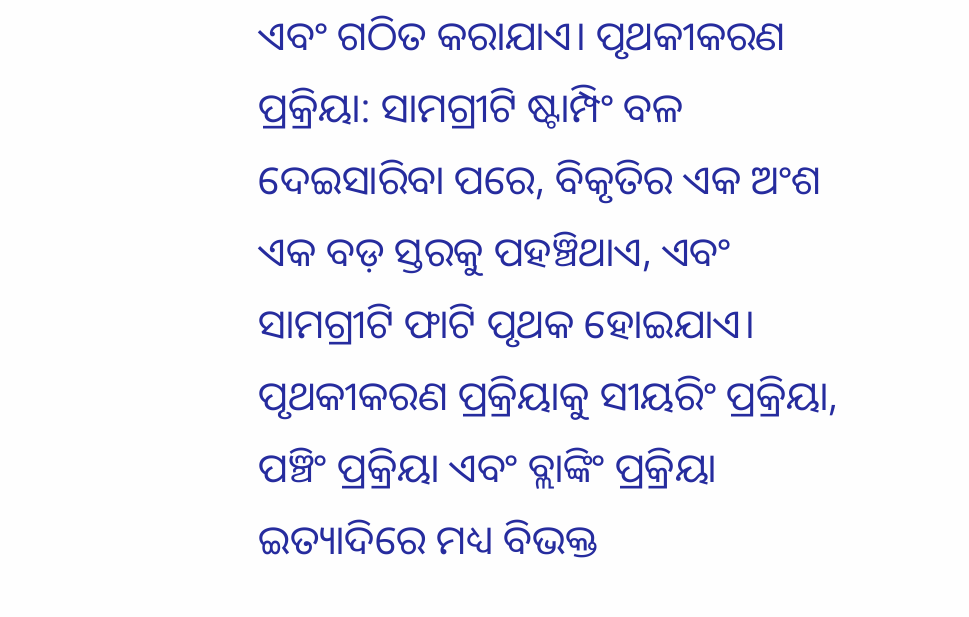ଏବଂ ଗଠିତ କରାଯାଏ। ପୃଥକୀକରଣ ପ୍ରକ୍ରିୟା: ସାମଗ୍ରୀଟି ଷ୍ଟାମ୍ପିଂ ବଳ ଦେଇସାରିବା ପରେ, ବିକୃତିର ଏକ ଅଂଶ ଏକ ବଡ଼ ସ୍ତରକୁ ପହଞ୍ଚିଥାଏ, ଏବଂ ସାମଗ୍ରୀଟି ଫାଟି ପୃଥକ ହୋଇଯାଏ। ପୃଥକୀକରଣ ପ୍ରକ୍ରିୟାକୁ ସୀୟରିଂ ପ୍ରକ୍ରିୟା, ପଞ୍ଚିଂ ପ୍ରକ୍ରିୟା ଏବଂ ବ୍ଲାଙ୍କିଂ ପ୍ରକ୍ରିୟା ଇତ୍ୟାଦିରେ ମଧ୍ୟ ବିଭକ୍ତ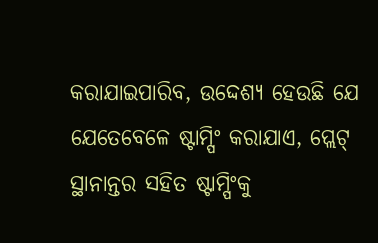କରାଯାଇପାରିବ, ଉଦ୍ଦେଶ୍ୟ ହେଉଛି ଯେ ଯେତେବେଳେ ଷ୍ଟାମ୍ପିଂ କରାଯାଏ, ପ୍ଲେଟ୍ ସ୍ଥାନାନ୍ତର ସହିତ ଷ୍ଟାମ୍ପିଂକୁ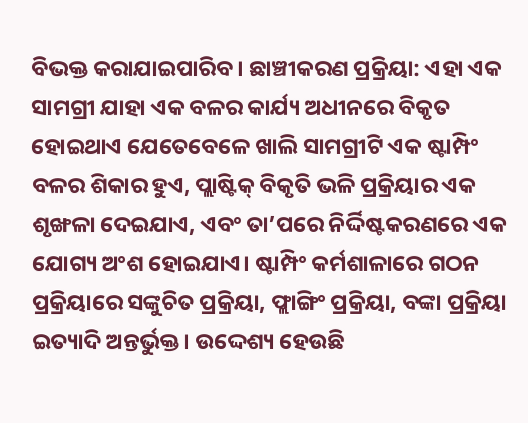ବିଭକ୍ତ କରାଯାଇପାରିବ। ଛାଞ୍ଚୀକରଣ ପ୍ରକ୍ରିୟା: ଏହା ଏକ ସାମଗ୍ରୀ ଯାହା ଏକ ବଳର କାର୍ଯ୍ୟ ଅଧୀନରେ ବିକୃତ ହୋଇଥାଏ ଯେତେବେଳେ ଖାଲି ସାମଗ୍ରୀଟି ଏକ ଷ୍ଟାମ୍ପିଂ ବଳର ଶିକାର ହୁଏ, ପ୍ଲାଷ୍ଟିକ୍ ବିକୃତି ଭଳି ପ୍ରକ୍ରିୟାର ଏକ ଶୃଙ୍ଖଳା ଦେଇଯାଏ, ଏବଂ ତା’ପରେ ନିର୍ଦ୍ଦିଷ୍ଟକରଣରେ ଏକ ଯୋଗ୍ୟ ଅଂଶ ହୋଇଯାଏ। ଷ୍ଟାମ୍ପିଂ କର୍ମଶାଳାରେ ଗଠନ ପ୍ରକ୍ରିୟାରେ ସଙ୍କୁଚିତ ପ୍ରକ୍ରିୟା, ଫ୍ଲାଙ୍ଗିଂ ପ୍ରକ୍ରିୟା, ବଙ୍କା ପ୍ରକ୍ରିୟା ଇତ୍ୟାଦି ଅନ୍ତର୍ଭୁକ୍ତ। ଉଦ୍ଦେଶ୍ୟ ହେଉଛି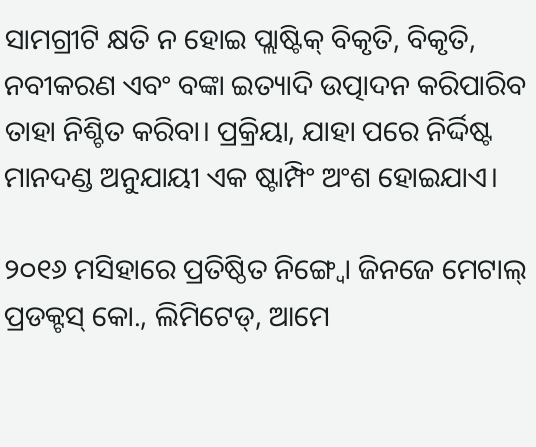ସାମଗ୍ରୀଟି କ୍ଷତି ନ ହୋଇ ପ୍ଲାଷ୍ଟିକ୍ ବିକୃତି, ବିକୃତି, ନବୀକରଣ ଏବଂ ବଙ୍କା ଇତ୍ୟାଦି ଉତ୍ପାଦନ କରିପାରିବ ତାହା ନିଶ୍ଚିତ କରିବା। ପ୍ରକ୍ରିୟା, ଯାହା ପରେ ନିର୍ଦ୍ଦିଷ୍ଟ ମାନଦଣ୍ଡ ଅନୁଯାୟୀ ଏକ ଷ୍ଟାମ୍ପିଂ ଅଂଶ ହୋଇଯାଏ।

୨୦୧୬ ମସିହାରେ ପ୍ରତିଷ୍ଠିତ ନିଙ୍ଗ୍ବୋ ଜିନଜେ ମେଟାଲ୍ ପ୍ରଡକ୍ଟସ୍ କୋ., ଲିମିଟେଡ୍, ଆମେ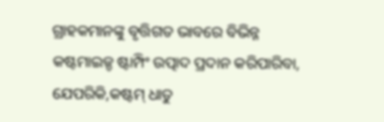ଗ୍ରାହକମାନଙ୍କୁ ବୃତ୍ତିଗତ ଭାବରେ ବିଭିନ୍ନ କଷ୍ଟମାଇଜ୍ଡ ଷ୍ଟାମ୍ପିଂ ଉତ୍ପାଦ ପ୍ରଦାନ କରିପାରିବା, ଯେପରିକି,କଷ୍ଟମ୍ ଧାତୁ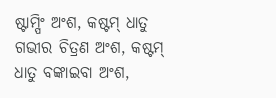ଷ୍ଟାମ୍ପିଂ ଅଂଶ, କଷ୍ଟମ୍ ଧାତୁ ଗଭୀର ଚିତ୍ରଣ ଅଂଶ, କଷ୍ଟମ୍ ଧାତୁ ବଙ୍କାଇବା ଅଂଶ,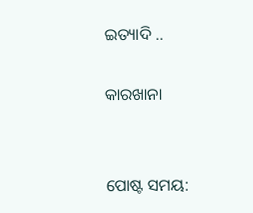ଇତ୍ୟାଦି ..

କାରଖାନା


ପୋଷ୍ଟ ସମୟ: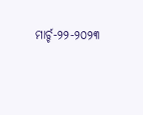ମାର୍ଚ୍ଚ-୨୨-୨୦୨୩